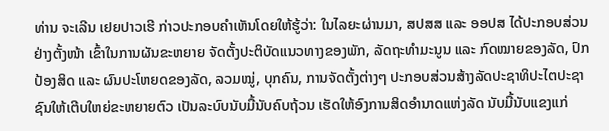ທ່ານ ຈະເລີນ ເຢຍປາວເຮີ ກ່າວປະກອບຄໍາເຫັນໂດຍໃຫ້ຮູ້ວ່າ: ໃນໄລຍະຜ່ານມາ, ສປສສ ແລະ ອອປສ ໄດ້ປະກອບສ່ວນຢ່າງຕັ້ງໜ້າ ເຂົ້າໃນການຜັນຂະຫຍາຍ ຈັດຕັ້ງປະຕິບັດແນວທາງຂອງພັກ, ລັດຖະທໍາມະນູນ ແລະ ກົດໝາຍຂອງລັດ, ປົກປ້ອງສິດ ແລະ ຜົນປະໂຫຍດຂອງລັດ, ລວມໝູ່, ບຸກຄົນ, ການຈັດຕັ້ງຕ່າງໆ ປະກອບສ່ວນສ້າງລັດປະຊາທິປະໄຕປະຊາຊົນໃຫ້ເຕີບໃຫຍ່ຂະຫຍາຍຕົວ ເປັນລະບົບນັບມື້ນັບຄົບຖ້ວນ ເຮັດໃຫ້ອົງການສິດອໍານາດແຫ່ງລັດ ນັບມື້ນັບແຂງແກ່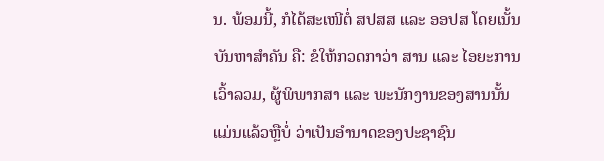ນ. ພ້ອມນີ້, ກໍໄດ້ສະເໜີຕໍ່ ສປສສ ແລະ ອອປສ ໂດຍເນັ້ນບັນຫາສຳຄັນ ຄື: ຂໍໃຫ້ກວດກາວ່າ ສານ ແລະ ໄອຍະການ ເວົ້າລວມ, ຜູ້ພິພາກສາ ແລະ ພະນັກງານຂອງສານນັ້ນ ແມ່ນແລ້ວຫຼືບໍ່ ວ່າເປັນອໍານາດຂອງປະຊາຊົນ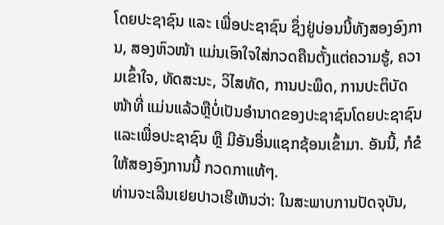ໂດຍປະຊາຊົນ ແລະ ເພື່ອປະຊາຊົນ ຊຶ່ງຢູ່ບ່ອນນີ້ທັງສອງອົງການ, ສອງຫົວໜ້າ ແມ່ນເອົາໃຈໃສ່ກວດຄືນຕັ້ງແຕ່ຄວາມຮູ້, ຄວາມເຂົ້າໃຈ, ທັດສະນະ, ວິໄສທັດ, ການປະພຶດ, ການປະຕິບັດໜ້າທີ່ ແມ່ນແລ້ວຫຼືບໍ່ເປັນອໍານາດຂອງປະຊາຊົນໂດຍປະຊາຊົນແລະເພື່ອປະຊາຊົນ ຫຼື ມີອັນອື່ນແຊກຊ້ອນເຂົ້າມາ. ອັນນີ້, ກໍຂໍໃຫ້ສອງອົງການນີ້ ກວດກາແທ້ໆ.
ທ່ານຈະເລີນເຢຍປາວເຮີເຫັນວ່າ: ໃນສະພາບການປັດຈຸບັນ,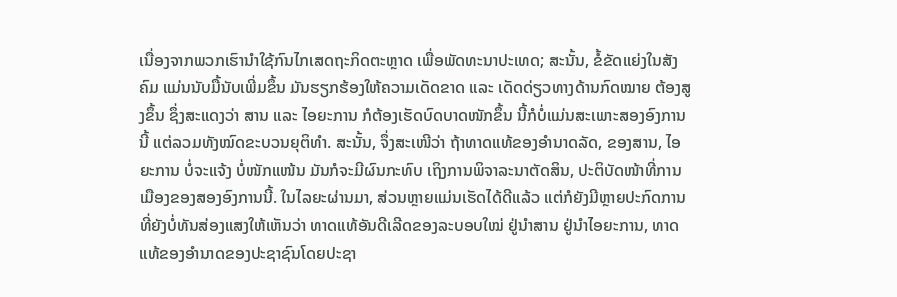ເນື່ອງຈາກພວກເຮົານໍາໃຊ້ກົນໄກເສດຖະກິດຕະຫຼາດ ເພື່ອພັດທະນາປະເທດ; ສະນັ້ນ, ຂໍ້ຂັດແຍ່ງໃນສັງຄົມ ແມ່ນນັບມື້ນັບເພີ່ມຂຶ້ນ ມັນຮຽກຮ້ອງໃຫ້ຄວາມເດັດຂາດ ແລະ ເດັດດ່ຽວທາງດ້ານກົດໝາຍ ຕ້ອງສູງຂຶ້ນ ຊຶ່ງສະແດງວ່າ ສານ ແລະ ໄອຍະການ ກໍຕ້ອງເຮັດບົດບາດໜັກຂຶ້ນ ນີ້ກໍບໍ່ແມ່ນສະເພາະສອງອົງການນີ້ ແຕ່ລວມທັງໝົດຂະບວນຍຸຕິທໍາ. ສະນັ້ນ, ຈຶ່ງສະເໜີວ່າ ຖ້າທາດແທ້ຂອງອໍານາດລັດ, ຂອງສານ, ໄອຍະການ ບໍ່ຈະແຈ້ງ ບໍ່ໜັກແໜ້ນ ມັນກໍຈະມີຜົນກະທົບ ເຖິງການພິຈາລະນາຕັດສິນ, ປະຕິບັດໜ້າທີ່ການເມືອງຂອງສອງອົງການນີ້. ໃນໄລຍະຜ່ານມາ, ສ່ວນຫຼາຍແມ່ນເຮັດໄດ້ດີແລ້ວ ແຕ່ກໍຍັງມີຫຼາຍປະກົດການ ທີ່ຍັງບໍ່ທັນສ່ອງແສງໃຫ້ເຫັນວ່າ ທາດແທ້ອັນດີເລີດຂອງລະບອບໃໝ່ ຢູ່ນໍາສານ ຢູ່ນໍາໄອຍະການ, ທາດແທ້ຂອງອໍານາດຂອງປະຊາຊົນໂດຍປະຊາ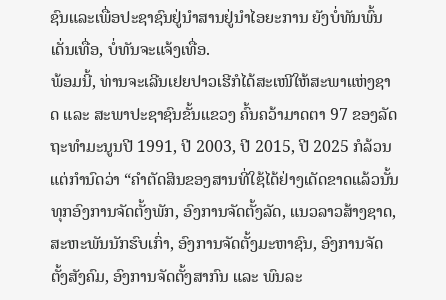ຊົນແລະເພື່ອປະຊາຊົນຢູ່ນໍາສານຢູ່ນໍາໄອຍະການ ຍັງບໍ່ທັນພົ້ນເດັ່ນເທື່ອ, ບໍ່ທັນຈະແຈ້ງເທື່ອ.
ພ້ອມນີ້, ທ່ານຈະເລີນເຢຍປາວເຮີກໍໄດ້ສະເໜີໃຫ້ສະພາແຫ່ງຊາດ ແລະ ສະພາປະຊາຊົນຂັ້ນແຂວງ ຄົ້ນຄວ້າມາດຕາ 97 ຂອງລັດຖະທໍາມະນູນປີ 1991, ປີ 2003, ປີ 2015, ປີ 2025 ກໍລ້ວນແຕ່ກໍານົດວ່າ “ຄໍາຕັດສິນຂອງສານທີ່ໃຊ້ໄດ້ຢ່າງເດັດຂາດແລ້ວນັ້ນ ທຸກອົງການຈັດຕັ້ງພັກ, ອົງການຈັດຕັ້ງລັດ, ແນວລາວສ້າງຊາດ, ສະຫະພັນນັກຮົບເກົ່າ, ອົງການຈັດຕັ້ງມະຫາຊົນ, ອົງການຈັດຕັ້ງສັງຄົມ, ອົງການຈັດຕັ້ງສາກົນ ແລະ ພົນລະ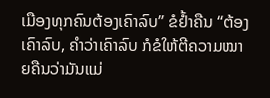ເມືອງທຸກຄົນຕ້ອງເຄົາລົບ” ຂໍຢໍ້າຄືນ “ຕ້ອງເຄົາລົບ, ຄໍາວ່າເຄົາລົບ ກໍຂໍໃຫ້ຕີຄວາມໝາຍຄືນວ່າມັນແມ່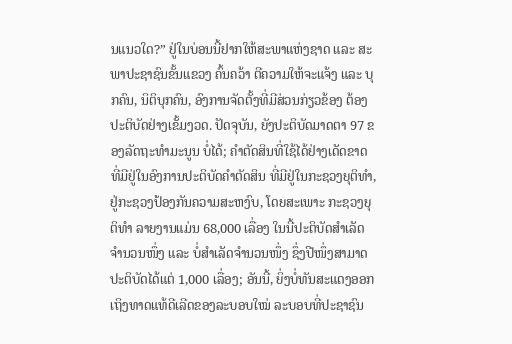ນແນວໃດ?” ຢູ່ໃນບ່ອນນີ້ຢາກໃຫ້ສະພາແຫ່ງຊາດ ແລະ ສະພາປະຊາຊົນຂັ້ນແຂວງ ຄົ້ນຄວ້າ ຕີຄວາມໃຫ້ຈະແຈ້ງ ແລະ ບຸກຄົນ, ນິຕິບຸກຄົນ, ອົງການຈັດຕັ້ງທີ່ມີສ່ວນກ່ຽວຂ້ອງ ຕ້ອງປະຕິບັດຢ່າງເຂັ້ມງວດ. ປັດຈຸບັນ, ຍັງປະຕິບັດມາດຕາ 97 ຂອງລັດຖະທໍາມະນູນ ບໍ່ໄດ້; ຄໍາຕັດສິນທີ່ໃຊ້ໄດ້ຢ່າງເດັດຂາດ ທີ່ມີຢູ່ໃນອົງການປະຕິບັດຄໍາຕັດສິນ ທີ່ມີຢູ່ໃນກະຊວງຍຸຕິທໍາ, ຢູ່ກະຊວງປ້ອງກັນຄວາມສະຫງົບ, ໂດຍສະເພາະ ກະຊວງຍຸຕິທໍາ ລາຍງານແມ່ນ 68,000 ເລື່ອງ ໃນນີ້ປະຕິບັດສໍາເລັດຈໍານວນໜຶ່ງ ແລະ ບໍ່ສໍາເລັດຈໍານວນໜຶ່ງ ຊຶ່ງປີໜຶ່ງສາມາດປະຕິບັດໄດ້ແຕ່ 1,000 ເລື່ອງ; ອັນນີ້, ຍິ່ງບໍ່ທັນສະແດງອອກເຖິງທາດແທ້ດີເລີດຂອງລະບອບໃໝ່ ລະບອບທີ່ປະຊາຊົນ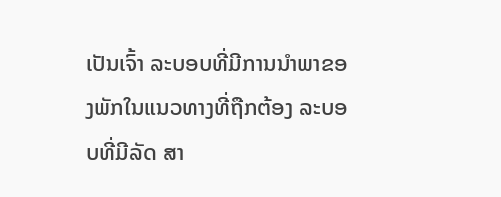ເປັນເຈົ້າ ລະບອບທີ່ມີການນໍາພາຂອງພັກໃນແນວທາງທີ່ຖືກຕ້ອງ ລະບອບທີ່ມີລັດ ສາ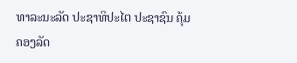ທາລະນະລັດ ປະຊາທິປະໄຕ ປະຊາຊົນ ຄຸ້ມຄອງລັດ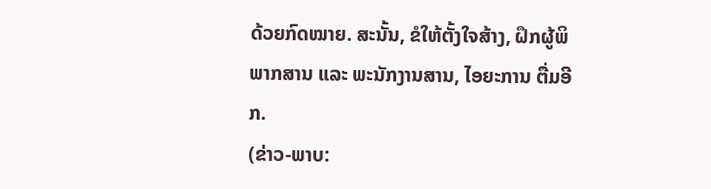ດ້ວຍກົດໝາຍ. ສະນັ້ນ, ຂໍໃຫ້ຕັ້ງໃຈສ້າງ, ຝຶກຜູ້ພິພາກສານ ແລະ ພະນັກງານສານ, ໄອຍະການ ຕື່ມອີກ.
(ຂ່າວ-ພາບ: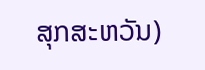ສຸກສະຫວັນ)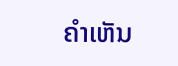ຄໍາເຫັນ